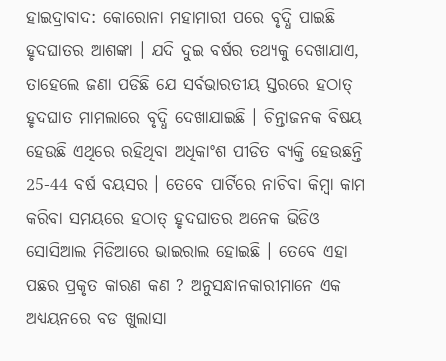ହାଇଦ୍ରାବାଦ: କୋରୋନା ମହାମାରୀ ପରେ ବୃଦ୍ଧି ପାଇଛି ହୃଦଘାତର ଆଶଙ୍କା । ଯଦି ଦୁଇ ବର୍ଷର ତଥ୍ୟକୁ ଦେଖାଯାଏ, ତାହେଲେ ଜଣା ପଡିଛି ଯେ ସର୍ବଭାରତୀୟ ସ୍ତରରେ ହଠାତ୍ ହୃଦଘାତ ମାମଲାରେ ବୃଦ୍ଧି ଦେଖାଯାଇଛି । ଚିନ୍ତାଜନକ ବିଷୟ ହେଉଛି ଏଥିରେ ରହିଥିବା ଅଧିକାଂଶ ପୀଡିତ ବ୍ୟକ୍ତି ହେଉଛନ୍ତି 25-44 ବର୍ଷ ବୟସର । ତେବେ ପାର୍ଟିରେ ନାଚିବା କିମ୍ବା କାମ କରିବା ସମୟରେ ହଠାତ୍ ହୃଦଘାତର ଅନେକ ଭିଡିଓ ସୋସିଆଲ ମିଡିଆରେ ଭାଇରାଲ ହୋଇଛି । ତେବେ ଏହା ପଛର ପ୍ରକୃତ କାରଣ କଣ ? ଅନୁସନ୍ଧାନକାରୀମାନେ ଏକ ଅଧ୍ୟୟନରେ ବଡ ଖୁଲାସା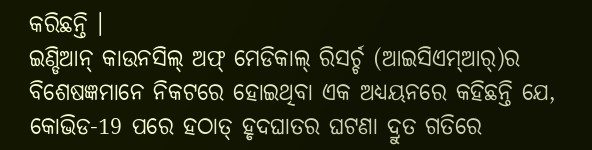କରିଛନ୍ତି ।
ଇଣ୍ଡିଆନ୍ କାଉନସିଲ୍ ଅଫ୍ ମେଡିକାଲ୍ ରିସର୍ଚ୍ଚ (ଆଇସିଏମ୍ଆର୍)ର ବିଶେଷଜ୍ଞମାନେ ନିକଟରେ ହୋଇଥିବା ଏକ ଅଧ୍ୟୟନରେ କହିଛନ୍ତି ଯେ, କୋଭିଡ-19 ପରେ ହଠାତ୍ ହୃଦଘାତର ଘଟଣା ଦ୍ରୁତ ଗତିରେ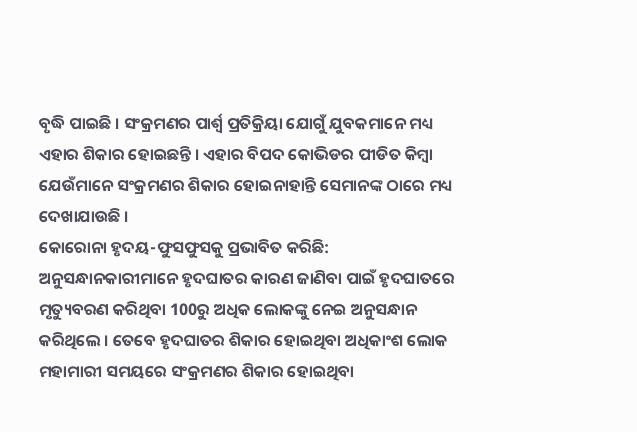ବୃଦ୍ଧି ପାଇଛି । ସଂକ୍ରମଣର ପାର୍ଶ୍ୱ ପ୍ରତିକ୍ରିୟା ଯୋଗୁଁ ଯୁବକମାନେ ମଧ୍ୟ ଏହାର ଶିକାର ହୋଇଛନ୍ତି । ଏହାର ବିପଦ କୋଭିଡର ପୀଡିତ କିମ୍ବା ଯେଉଁମାନେ ସଂକ୍ରମଣର ଶିକାର ହୋଇନାହାନ୍ତି ସେମାନଙ୍କ ଠାରେ ମଧ୍ୟ ଦେଖାଯାଉଛି ।
କୋରୋନା ହୃଦୟ-ଫୁସଫୁସକୁ ପ୍ରଭାବିତ କରିଛି: ଅନୁସନ୍ଧାନକାରୀମାନେ ହୃଦଘାତର କାରଣ ଜାଣିବା ପାଇଁ ହୃଦଘାତରେ ମୃତ୍ୟୁବରଣ କରିଥିବା 100ରୁ ଅଧିକ ଲୋକଙ୍କୁ ନେଇ ଅନୁସନ୍ଧାନ କରିଥିଲେ । ତେବେ ହୃଦଘାତର ଶିକାର ହୋଇଥିବା ଅଧିକାଂଶ ଲୋକ ମହାମାରୀ ସମୟରେ ସଂକ୍ରମଣର ଶିକାର ହୋଇଥିବା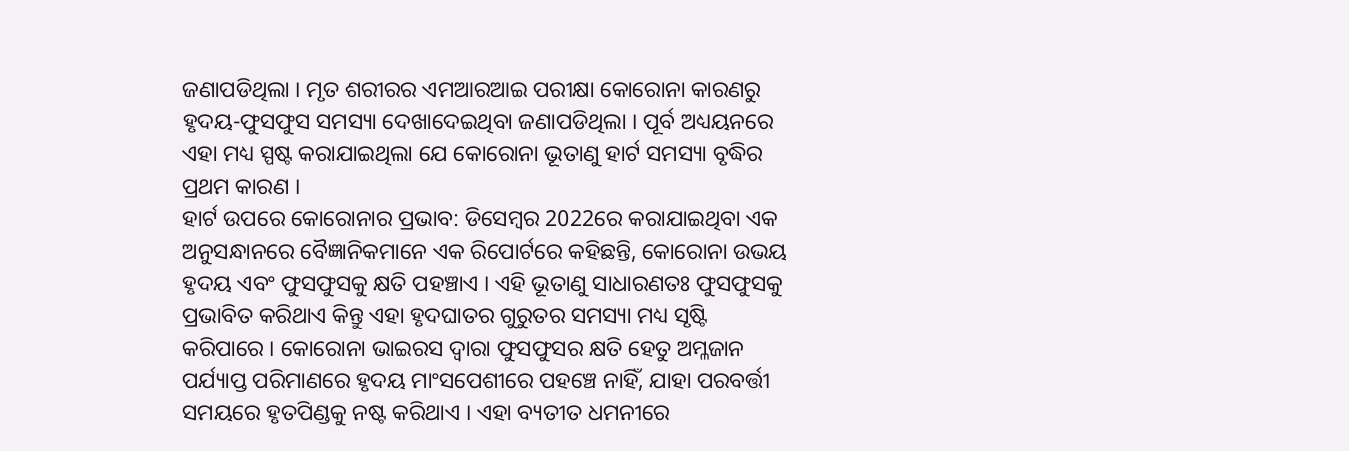ଜଣାପଡିଥିଲା । ମୃତ ଶରୀରର ଏମଆରଆଇ ପରୀକ୍ଷା କୋରୋନା କାରଣରୁ ହୃଦୟ-ଫୁସଫୁସ ସମସ୍ୟା ଦେଖାଦେଇଥିବା ଜଣାପଡିଥିଲା । ପୂର୍ବ ଅଧ୍ୟୟନରେ ଏହା ମଧ୍ୟ ସ୍ପଷ୍ଟ କରାଯାଇଥିଲା ଯେ କୋରୋନା ଭୂତାଣୁ ହାର୍ଟ ସମସ୍ୟା ବୃଦ୍ଧିର ପ୍ରଥମ କାରଣ ।
ହାର୍ଟ ଉପରେ କୋରୋନାର ପ୍ରଭାବ: ଡିସେମ୍ବର 2022ରେ କରାଯାଇଥିବା ଏକ ଅନୁସନ୍ଧାନରେ ବୈଜ୍ଞାନିକମାନେ ଏକ ରିପୋର୍ଟରେ କହିଛନ୍ତି, କୋରୋନା ଉଭୟ ହୃଦୟ ଏବଂ ଫୁସଫୁସକୁ କ୍ଷତି ପହଞ୍ଚାଏ । ଏହି ଭୂତାଣୁ ସାଧାରଣତଃ ଫୁସଫୁସକୁ ପ୍ରଭାବିତ କରିଥାଏ କିନ୍ତୁ ଏହା ହୃଦଘାତର ଗୁରୁତର ସମସ୍ୟା ମଧ୍ୟ ସୃଷ୍ଟି କରିପାରେ । କୋରୋନା ଭାଇରସ ଦ୍ବାରା ଫୁସଫୁସର କ୍ଷତି ହେତୁ ଅମ୍ଳଜାନ ପର୍ଯ୍ୟାପ୍ତ ପରିମାଣରେ ହୃଦୟ ମାଂସପେଶୀରେ ପହଞ୍ଚେ ନାହିଁ, ଯାହା ପରବର୍ତ୍ତୀ ସମୟରେ ହୃତପିଣ୍ଡକୁ ନଷ୍ଟ କରିଥାଏ । ଏହା ବ୍ୟତୀତ ଧମନୀରେ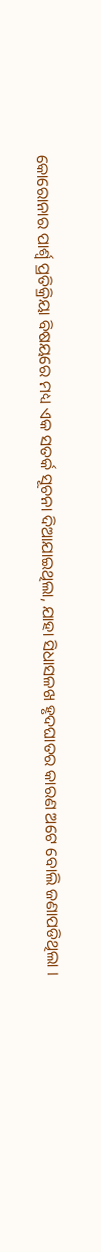କୋରୋନାର ପାର୍ଶ୍ୱ ପ୍ରତିକ୍ରିୟା ବିଷୟରେ ମଧ୍ୟ ଏକ ସତର୍କ ସୂଚନା ଦିଆଯାଇଥିଲା, ଯାହା ସିଧାସଳଖ ହୃଦଘାତର କାରଣ ଅଟେ ବୋଲି ଜଣାପଡିଥିଲା ।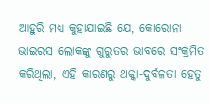ଆହୁରି ମଧ୍ୟ କୁହାଯାଇଛି ଯେ, କୋରୋନା ଭାଇରସ ଲୋକଙ୍କୁ ଗୁରୁତର ଭାବରେ ସଂକ୍ରମିତ କରିଥିଲା, ଏହି କାରଣରୁ ଥକ୍କା-ଦୁର୍ବଳତା ହେତୁ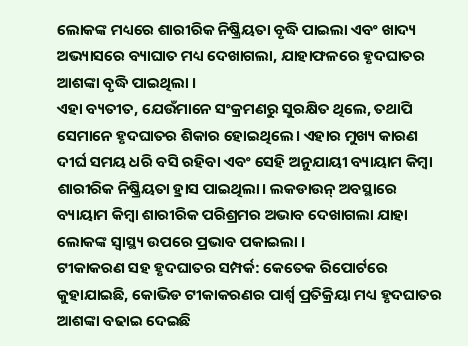ଲୋକଙ୍କ ମଧ୍ୟରେ ଶାରୀରିକ ନିଷ୍କ୍ରିୟତା ବୃଦ୍ଧି ପାଇଲା ଏବଂ ଖାଦ୍ୟ ଅଭ୍ୟାସରେ ବ୍ୟାଘାତ ମଧ୍ୟ ଦେଖାଗଲା, ଯାହାଫଳରେ ହୃଦଘାତର ଆଶଙ୍କା ବୃଦ୍ଧି ପାଇଥିଲା ।
ଏହା ବ୍ୟତୀତ, ଯେଉଁମାନେ ସଂକ୍ରମଣରୁ ସୁରକ୍ଷିତ ଥିଲେ, ତଥାପି ସେମାନେ ହୃଦଘାତର ଶିକାର ହୋଇଥିଲେ। ଏହାର ମୁଖ୍ୟ କାରଣ ଦୀର୍ଘ ସମୟ ଧରି ବସି ରହିବା ଏବଂ ସେହି ଅନୁଯାୟୀ ବ୍ୟାୟାମ କିମ୍ବା ଶାରୀରିକ ନିଷ୍କ୍ରିୟତା ହ୍ରାସ ପାଇଥିଲା। ଲକଡାଉନ୍ ଅବସ୍ଥାରେ ବ୍ୟାୟାମ କିମ୍ବା ଶାରୀରିକ ପରିଶ୍ରମର ଅଭାବ ଦେଖାଗଲା ଯାହା ଲୋକଙ୍କ ସ୍ୱାସ୍ଥ୍ୟ ଉପରେ ପ୍ରଭାବ ପକାଇଲା ।
ଟୀକାକରଣ ସହ ହୃଦଘାତର ସମ୍ପର୍କ: କେତେକ ରିପୋର୍ଟରେ କୁହାଯାଇଛି, କୋଭିଡ ଟୀକାକରଣର ପାର୍ଶ୍ୱ ପ୍ରତିକ୍ରିୟା ମଧ୍ୟ ହୃଦଘାତର ଆଶଙ୍କା ବଢାଇ ଦେଇଛି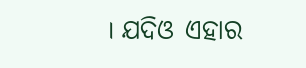। ଯଦିଓ ଏହାର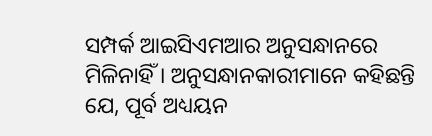ସମ୍ପର୍କ ଆଇସିଏମଆର ଅନୁସନ୍ଧାନରେ ମିଳିନାହିଁ । ଅନୁସନ୍ଧାନକାରୀମାନେ କହିଛନ୍ତି ଯେ, ପୂର୍ବ ଅଧ୍ୟୟନ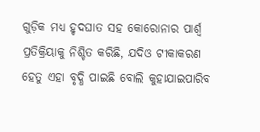ଗୁଡ଼ିକ ମଧ୍ୟ ହୃଦଘାତ ସହ କୋରୋନାର ପାର୍ଶ୍ୱ ପ୍ରତିକ୍ରିୟାକୁ ନିଶ୍ଚିତ କରିଛି, ଯଦିଓ ଟୀକାକରଣ ହେତୁ ଏହା ବୃଦ୍ଧି ପାଇଛି ବୋଲି କୁହାଯାଇପାରିବ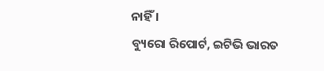ନାହିଁ ।
ବ୍ୟୁରୋ ରିପୋର୍ଟ, ଇଟିଭି ଭାରତ